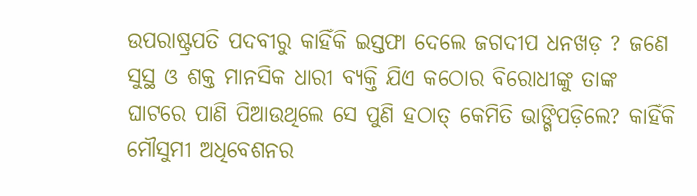ଉପରାଷ୍ଟ୍ରପତି ପଦବୀରୁ କାହିଁକି ଇସ୍ତଫା ଦେଲେ ଜଗଦୀପ ଧନଖଡ଼ ? ଜଣେ ସୁସ୍ଥ ଓ ଶକ୍ତ ମାନସିକ ଧାରୀ ବ୍ୟକ୍ତି ଯିଏ କଠୋର ବିରୋଧୀଙ୍କୁ ତାଙ୍କ ଘାଟରେ ପାଣି ପିଆଉଥିଲେ ସେ ପୁଣି ହଠାତ୍ କେମିତି ଭାଙ୍ଗିପଡ଼ିଲେ? କାହିଁକି ମୌସୁମୀ ଅଧିବେଶନର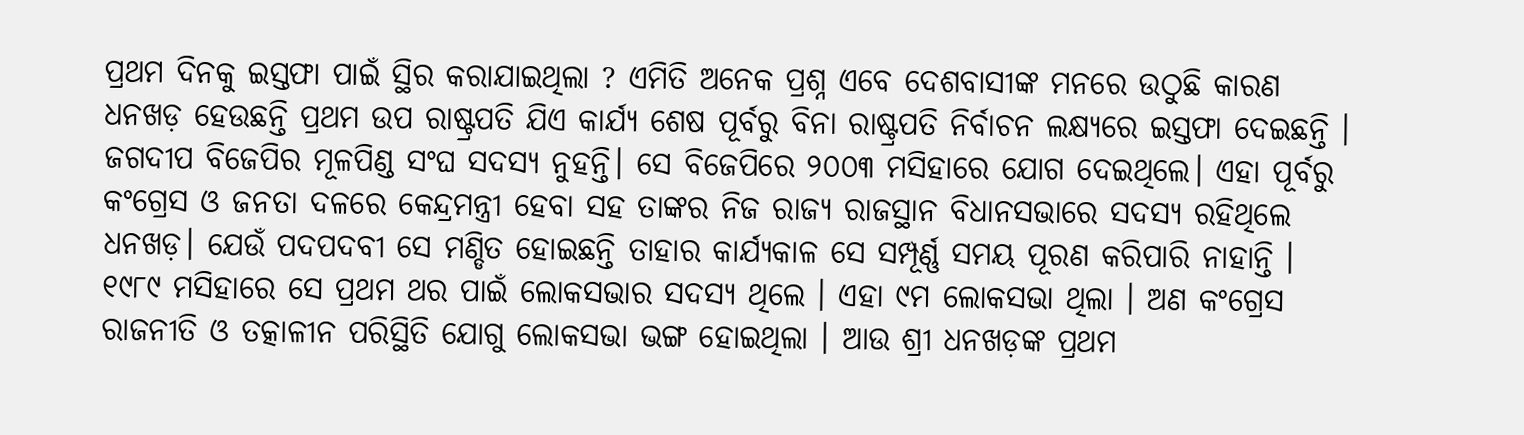ପ୍ରଥମ ଦିନକୁ ଇସ୍ତଫା ପାଇଁ ସ୍ଥିର କରାଯାଇଥିଲା ? ଏମିତି ଅନେକ ପ୍ରଶ୍ନ ଏବେ ଦେଶବାସୀଙ୍କ ମନରେ ଉଠୁଛି କାରଣ ଧନଖଡ଼ ହେଉଛନ୍ତି ପ୍ରଥମ ଉପ ରାଷ୍ଟ୍ରପତି ଯିଏ କାର୍ଯ୍ୟ ଶେଷ ପୂର୍ବରୁ ବିନା ରାଷ୍ଟ୍ରପତି ନିର୍ବାଚନ ଲକ୍ଷ୍ୟରେ ଇସ୍ତଫା ଦେଇଛନ୍ତି ।
ଜଗଦୀପ ବିଜେପିର ମୂଳପିଣ୍ଡ ସଂଘ ସଦସ୍ୟ ନୁହନ୍ତି। ସେ ବିଜେପିରେ ୨୦୦୩ ମସିହାରେ ଯୋଗ ଦେଇଥିଲେ। ଏହା ପୂର୍ବରୁ କଂଗ୍ରେସ ଓ ଜନତା ଦଳରେ କେନ୍ଦ୍ରମନ୍ତ୍ରୀ ହେବା ସହ ତାଙ୍କର ନିଜ ରାଜ୍ୟ ରାଜସ୍ଥାନ ବିଧାନସଭାରେ ସଦସ୍ୟ ରହିଥିଲେ ଧନଖଡ଼। ଯେଉଁ ପଦପଦବୀ ସେ ମଣ୍ଡିତ ହୋଇଛନ୍ତି ତାହାର କାର୍ଯ୍ୟକାଳ ସେ ସମ୍ପୂର୍ଣ୍ଣ ସମୟ ପୂରଣ କରିପାରି ନାହାନ୍ତି । ୧୯୮୯ ମସିହାରେ ସେ ପ୍ରଥମ ଥର ପାଇଁ ଲୋକସଭାର ସଦସ୍ୟ ଥିଲେ । ଏହା ୯ମ ଲୋକସଭା ଥିଲା । ଅଣ କଂଗ୍ରେସ ରାଜନୀତି ଓ ତତ୍କାଳୀନ ପରିସ୍ଥିତି ଯୋଗୁ ଲୋକସଭା ଭଙ୍ଗ ହୋଇଥିଲା । ଆଉ ଶ୍ରୀ ଧନଖଡ଼ଙ୍କ ପ୍ରଥମ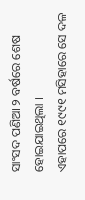ସାଂସଦ ପଣିଆ ୨ ବର୍ଷରେ ଶେଷ ହୋଇଯାଇଥିଲା ।
ଏହାପରେ ୧୯୯୧ ମସିହାରେ ସେ ଦଳ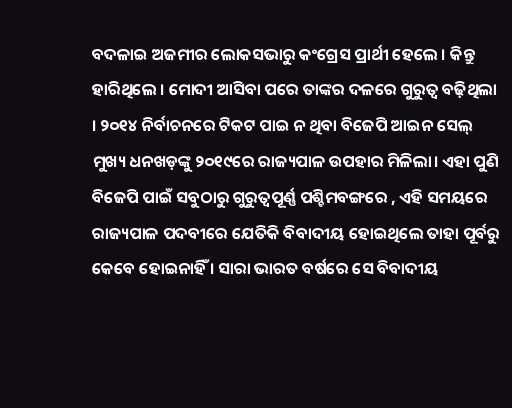ବଦଳାଇ ଅଜମୀର ଲୋକସଭାରୁ କଂଗ୍ରେସ ପ୍ରାର୍ଥୀ ହେଲେ । କିନ୍ତୁ ହାରିଥିଲେ । ମୋଦୀ ଆସିବା ପରେ ତାଙ୍କର ଦଳରେ ଗୁରୁତ୍ୱ ବଢ଼ିଥିଲା । ୨୦୧୪ ନିର୍ବାଚନରେ ଟିକଟ ପାଇ ନ ଥିବା ବିଜେପି ଆଇନ ସେଲ୍ ମୁଖ୍ୟ ଧନଖଡ଼ଙ୍କୁ ୨୦୧୯ରେ ରାଜ୍ୟପାଳ ଉପହାର ମିଳିଲା। ଏହା ପୁଣି ବିଜେପି ପାଇଁ ସବୁଠାରୁ ଗୁରୁତ୍ୱପୂର୍ଣ୍ଣ ପଶ୍ଚିମବଙ୍ଗରେ , ଏହି ସମୟରେ ରାଜ୍ୟପାଳ ପଦବୀରେ ଯେତିକି ବିବାଦୀୟ ହୋଇଥିଲେ ତାହା ପୂର୍ବରୁ କେବେ ହୋଇନାହିଁ । ସାରା ଭାରତ ବର୍ଷରେ ସେ ବିବାଦୀୟ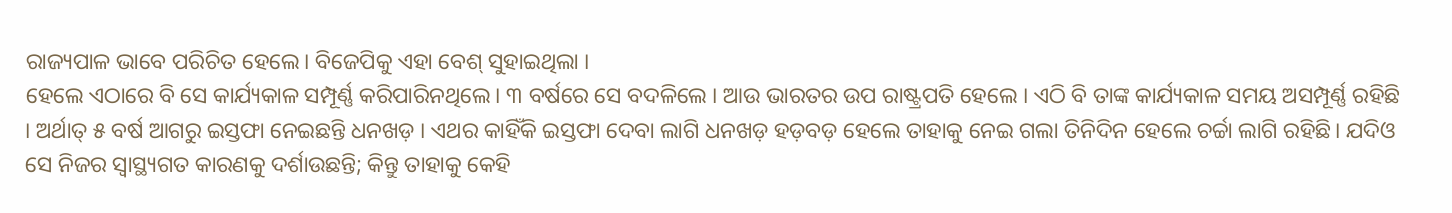ରାଜ୍ୟପାଳ ଭାବେ ପରିଚିତ ହେଲେ। ବିଜେପିକୁ ଏହା ବେଶ୍ ସୁହାଇଥିଲା ।
ହେଲେ ଏଠାରେ ବି ସେ କାର୍ଯ୍ୟକାଳ ସମ୍ପୂର୍ଣ୍ଣ କରିପାରିନଥିଲେ। ୩ ବର୍ଷରେ ସେ ବଦଳିଲେ । ଆଉ ଭାରତର ଉପ ରାଷ୍ଟ୍ରପତି ହେଲେ । ଏଠି ବି ତାଙ୍କ କାର୍ଯ୍ୟକାଳ ସମୟ ଅସମ୍ପୂର୍ଣ୍ଣ ରହିଛି । ଅର୍ଥାତ୍ ୫ ବର୍ଷ ଆଗରୁ ଇସ୍ତଫା ନେଇଛନ୍ତି ଧନଖଡ଼ । ଏଥର କାହିଁକି ଇସ୍ତଫା ଦେବା ଲାଗି ଧନଖଡ଼ ହଡ଼ବଡ଼ ହେଲେ ତାହାକୁ ନେଇ ଗଲା ତିନିଦିନ ହେଲେ ଚର୍ଚ୍ଚା ଲାଗି ରହିଛି। ଯଦିଓ ସେ ନିଜର ସ୍ୱାସ୍ଥ୍ୟଗତ କାରଣକୁ ଦର୍ଶାଉଛନ୍ତି; କିନ୍ତୁ ତାହାକୁ କେହି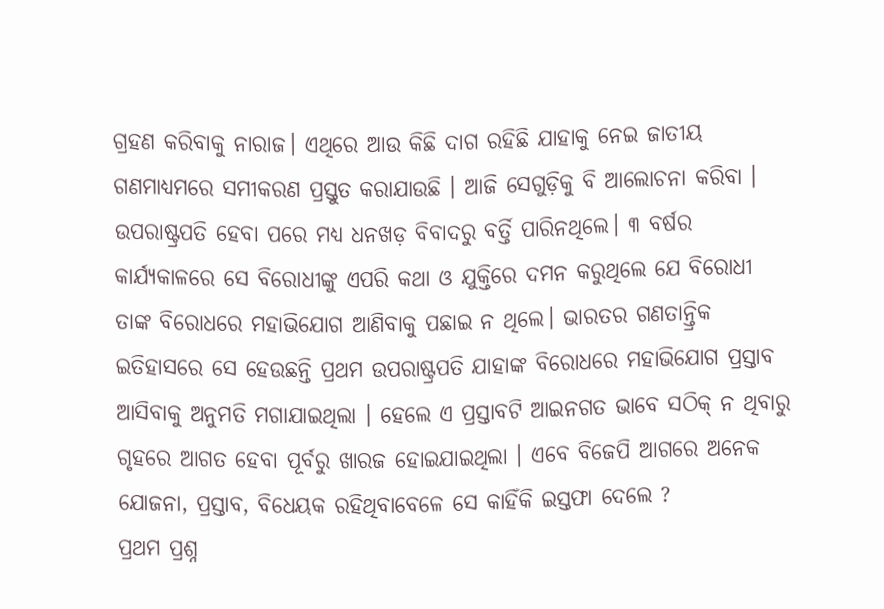ଗ୍ରହଣ କରିବାକୁ ନାରାଜ। ଏଥିରେ ଆଉ କିଛି ଦାଗ ରହିଛି ଯାହାକୁ ନେଇ ଜାତୀୟ ଗଣମାଧ୍ୟମରେ ସମୀକରଣ ପ୍ରସ୍ତୁତ କରାଯାଉଛି । ଆଜି ସେଗୁଡ଼ିକୁ ବି ଆଲୋଚନା କରିବା ।
ଉପରାଷ୍ଟ୍ରପତି ହେବା ପରେ ମଧ୍ୟ ଧନଖଡ଼ ବିବାଦରୁ ବର୍ତ୍ତି ପାରିନଥିଲେ। ୩ ବର୍ଷର କାର୍ଯ୍ୟକାଳରେ ସେ ବିରୋଧୀଙ୍କୁ ଏପରି କଥା ଓ ଯୁକ୍ତିରେ ଦମନ କରୁଥିଲେ ଯେ ବିରୋଧୀ ତାଙ୍କ ବିରୋଧରେ ମହାଭିଯୋଗ ଆଣିବାକୁ ପଛାଇ ନ ଥିଲେ। ଭାରତର ଗଣତାନ୍ତ୍ରିକ ଇତିହାସରେ ସେ ହେଉଛନ୍ତି ପ୍ରଥମ ଉପରାଷ୍ଟ୍ରପତି ଯାହାଙ୍କ ବିରୋଧରେ ମହାଭିଯୋଗ ପ୍ରସ୍ତାବ ଆସିବାକୁ ଅନୁମତି ମଗାଯାଇଥିଲା । ହେଲେ ଏ ପ୍ରସ୍ତାବଟି ଆଇନଗତ ଭାବେ ସଠିକ୍ ନ ଥିବାରୁ ଗୃହରେ ଆଗତ ହେବା ପୂର୍ବରୁ ଖାରଜ ହୋଇଯାଇଥିଲା । ଏବେ ବିଜେପି ଆଗରେ ଅନେକ ଯୋଜନା, ପ୍ରସ୍ତାବ, ବିଧେୟକ ରହିଥିବାବେଳେ ସେ କାହିଁକି ଇସ୍ତଫା ଦେଲେ ?
ପ୍ରଥମ ପ୍ରଶ୍ନ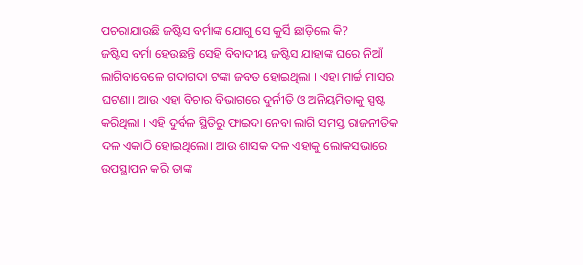ପଚରାଯାଉଛି ଜଷ୍ଟିସ ବର୍ମାଙ୍କ ଯୋଗୁ ସେ କୁର୍ସି ଛାଡ଼ିଲେ କି?
ଜଷ୍ଟିସ ବର୍ମା ହେଉଛନ୍ତି ସେହି ବିବାଦୀୟ ଜଷ୍ଟିସ ଯାହାଙ୍କ ଘରେ ନିଆଁ ଲାଗିବାବେଳେ ଗଦାଗଦା ଟଙ୍କା ଜବତ ହୋଇଥିଲା । ଏହା ମାର୍ଚ୍ଚ ମାସର ଘଟଣା। ଆଉ ଏହା ବିଚାର ବିଭାଗରେ ଦୁର୍ନୀତି ଓ ଅନିୟମିତାକୁ ସ୍ପଷ୍ଟ କରିଥିଲା । ଏହି ଦୁର୍ବଳ ସ୍ଥିତିରୁ ଫାଇଦା ନେବା ଲାଗି ସମସ୍ତ ରାଜନୀତିକ ଦଳ ଏକାଠି ହୋଇଥିଲୋ। ଆଉ ଶାସକ ଦଳ ଏହାକୁ ଲୋକସଭାରେ ଉପସ୍ଥାପନ କରି ତାଙ୍କ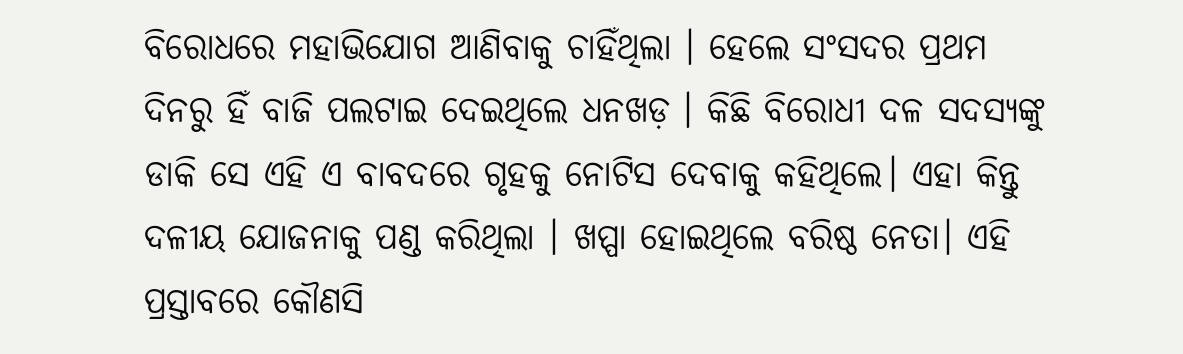ବିରୋଧରେ ମହାଭିଯୋଗ ଆଣିବାକୁ ଚାହିଁଥିଲା । ହେଲେ ସଂସଦର ପ୍ରଥମ ଦିନରୁ ହିଁ ବାଜି ପଲଟାଇ ଦେଇଥିଲେ ଧନଖଡ଼ । କିଛି ବିରୋଧୀ ଦଳ ସଦସ୍ୟଙ୍କୁ ଡାକି ସେ ଏହି ଏ ବାବଦରେ ଗୃହକୁ ନୋଟିସ ଦେବାକୁ କହିଥିଲେ। ଏହା କିନ୍ତୁ ଦଳୀୟ ଯୋଜନାକୁ ପଣ୍ଡ କରିଥିଲା । ଖପ୍ପା ହୋଇଥିଲେ ବରିଷ୍ଠ ନେତା। ଏହି ପ୍ରସ୍ତାବରେ କୌଣସି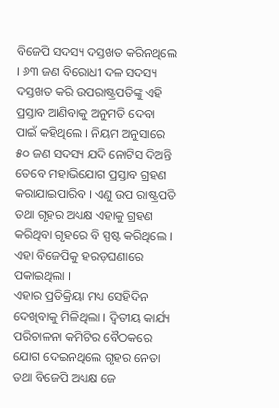ବିଜେପି ସଦସ୍ୟ ଦସ୍ତଖତ କରିନଥିଲେ । ୬୩ ଜଣ ବିରୋଧୀ ଦଳ ସଦସ୍ୟ ଦସ୍ତଖତ କରି ଉପରାଷ୍ଟ୍ରପତିଙ୍କୁ ଏହି ପ୍ରସ୍ତାବ ଆଣିବାକୁ ଅନୁମତି ଦେବା ପାଇଁ କହିଥିଲେ । ନିୟମ ଅନୁସାରେ ୫୦ ଜଣ ସଦସ୍ୟ ଯଦି ନୋଟିସ ଦିଅନ୍ତି ତେବେ ମହାଭିଯୋଗ ପ୍ରସ୍ତାବ ଗ୍ରହଣ କରାଯାଇପାରିବ । ଏଣୁ ଉପ ରାଷ୍ଟ୍ରପତି ତଥା ଗୃହର ଅଧ୍ୟକ୍ଷ ଏହାକୁ ଗ୍ରହଣ କରିଥିବା ଗୃହରେ ବି ସ୍ପଷ୍ଟ କରିଥିଲେ । ଏହା ବିଜେପିକୁ ହରଡ଼ଘଣାରେ ପକାଇଥିଲା ।
ଏହାର ପ୍ରତିକ୍ରିୟା ମଧ୍ୟ ସେହିଦିନ ଦେଖିବାକୁ ମିଳିଥିଲା । ଦ୍ୱିତୀୟ କାର୍ଯ୍ୟ ପରିଚାଳନା କମିଟିର ବୈଠକରେ ଯୋଗ ଦେଇନଥିଲେ ଗୃହର ନେତା ତଥା ବିଜେପି ଅଧ୍ୟକ୍ଷ ଜେ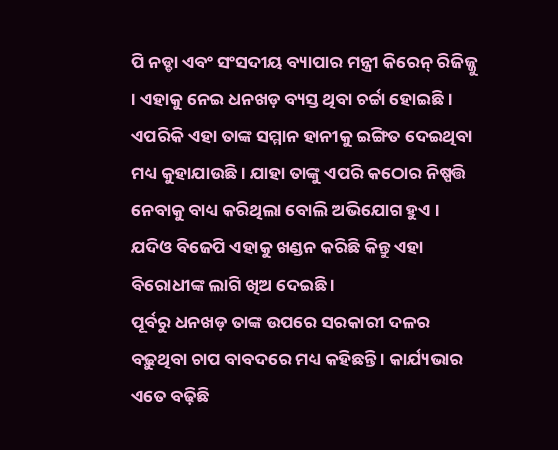ପି ନଡ୍ଡା ଏବଂ ସଂସଦୀୟ ବ୍ୟାପାର ମନ୍ତ୍ରୀ କିରେନ୍ ରିଜିଜ୍ଜୁ । ଏହାକୁ ନେଇ ଧନଖଡ଼ ବ୍ୟସ୍ତ ଥିବା ଚର୍ଚ୍ଚା ହୋଇଛି । ଏପରିକି ଏହା ତାଙ୍କ ସମ୍ମାନ ହାନୀକୁ ଇଙ୍ଗିତ ଦେଇଥିବା ମଧ୍ୟ କୁହାଯାଉଛି। ଯାହା ତାଙ୍କୁ ଏପରି କଠୋର ନିଷ୍ପତ୍ତି ନେବାକୁ ବାଧ୍ୟ କରିଥିଲା ବୋଲି ଅଭିଯୋଗ ହୁଏ । ଯଦିଓ ବିଜେପି ଏହାକୁ ଖଣ୍ଡନ କରିଛି କିନ୍ତୁ ଏହା ବିରୋଧୀଙ୍କ ଲାଗି ଖିଅ ଦେଇଛି ।
ପୂର୍ବରୁ ଧନଖଡ଼ ତାଙ୍କ ଉପରେ ସରକାରୀ ଦଳର ବଢ଼ୁଥିବା ଚାପ ବାବଦରେ ମଧ୍ୟ କହିଛନ୍ତି । କାର୍ଯ୍ୟଭାର ଏତେ ବଢ଼ିଛି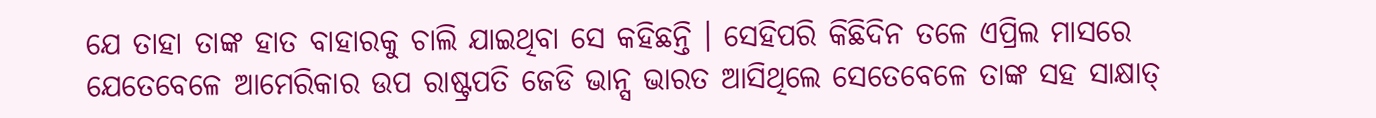ଯେ ତାହା ତାଙ୍କ ହାତ ବାହାରକୁ ଚାଲି ଯାଇଥିବା ସେ କହିଛନ୍ତି । ସେହିପରି କିଛିଦିନ ତଳେ ଏପ୍ରିଲ ମାସରେ ଯେତେବେଳେ ଆମେରିକାର ଉପ ରାଷ୍ଟ୍ରପତି ଜେଡି ଭାନ୍ସ ଭାରତ ଆସିଥିଲେ ସେତେବେଳେ ତାଙ୍କ ସହ ସାକ୍ଷାତ୍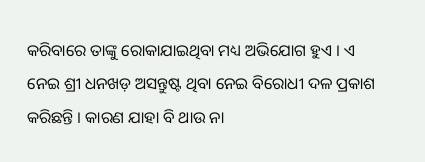କରିବାରେ ତାଙ୍କୁ ରୋକାଯାଇଥିବା ମଧ୍ୟ ଅଭିଯୋଗ ହୁଏ । ଏ ନେଇ ଶ୍ରୀ ଧନଖଡ଼ ଅସନ୍ତୁଷ୍ଟ ଥିବା ନେଇ ବିରୋଧୀ ଦଳ ପ୍ରକାଶ କରିଛନ୍ତି । କାରଣ ଯାହା ବି ଥାଉ ନା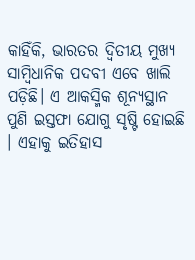କାହିଁକି, ଭାରତର ଦ୍ୱିତୀୟ ମୁଖ୍ୟ ସାମ୍ବିଧାନିକ ପଦବୀ ଏବେ ଖାଲି ପଡ଼ିଛି। ଏ ଆକସ୍ମିକ ଶୂନ୍ୟସ୍ଥାନ ପୁଣି ଇସ୍ତଫା ଯୋଗୁ ସୃଷ୍ଟି ହୋଇଛି । ଏହାକୁ ଇତିହାସ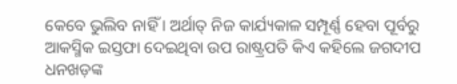କେବେ ଭୁଲିବ ନାହିଁ । ଅର୍ଥାତ୍ ନିଜ କାର୍ଯ୍ୟକାଳ ସମ୍ପୂର୍ଣ୍ଣ ହେବା ପୂର୍ବରୁ ଆକସ୍ମିକ ଇସ୍ତଫା ଦେଇଥିବା ଉପ ରାଷ୍ଟ୍ରପତି କିଏ କହିଲେ ଜଗଦୀପ ଧନଖଡ଼ଙ୍କ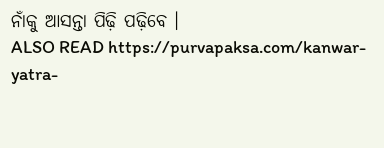ନାଁକୁ ଆସନ୍ତା ପିଢ଼ି ପଢ଼ିବେ ।
ALSO READ https://purvapaksa.com/kanwar-yatra-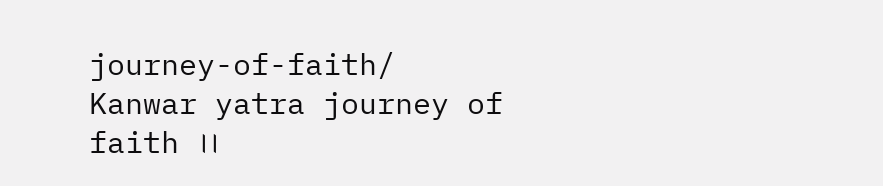journey-of-faith/
Kanwar yatra journey of faith ।।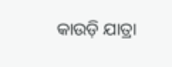କାଉଡ଼ି ଯାତ୍ରା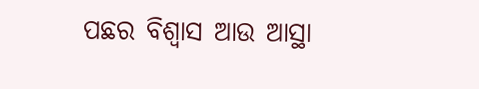ପଛର ବିଶ୍ଵାସ ଆଉ ଆସ୍ଥା